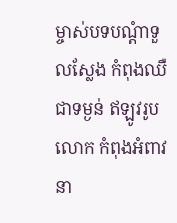ម្ចាស់បទបណ្តំាទួលស្លែង កំពុងឈឺជាទម្ងន់ ឥឡូវរូបលោក កំពុងអំពាវនា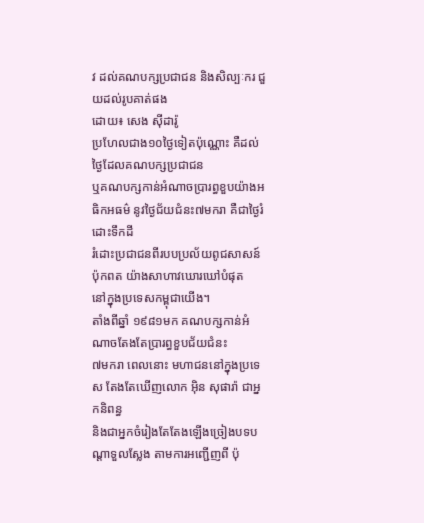វ ដល់គណបក្សប្រជាជន និងសិល្បៈករ ជួយដល់រូបគាត់ផង
ដោយ៖ សេង ស៊ីដារ៉ូ
ប្រហែលជាង១០ថ្ងៃទៀតប៉ុណ្ណោះ គឺដល់ថ្ងៃដែលគណបក្សប្រជាជន
ឬគណបក្សកាន់អំណាចប្រារព្ធខួបយ៉ាងអធិកអធម៌ នូវថ្ងៃជ័យជំនះ៧មករា គឺជាថ្ងៃរំដោះទឹកដី
រំដោះប្រជាជនពីរបបប្រល័យពូជសាសន៍ប៉ុកពត យ៉ាងសាហាវឃោរឃៅបំផុត
នៅក្នុងប្រទេសកម្ពុជាយើង។
តាំងពីឆ្នាំ ១៩៨១មក គណបក្សកាន់អំណាចតែងតែប្រារព្ធខួបជ័យជំនះ
៧មករា ពេលនោះ មហាជននៅក្នុងប្រទេស តែងតែឃើញលោក អ៊ិន សុផារ៉ា ជាអ្នកនិពន្ធ
និងជាអ្នកចំរៀងតែតែងឡើងច្រៀងបទបណ្តាទួលស្លែង តាមការអញ្ជើញពី ប៉ុ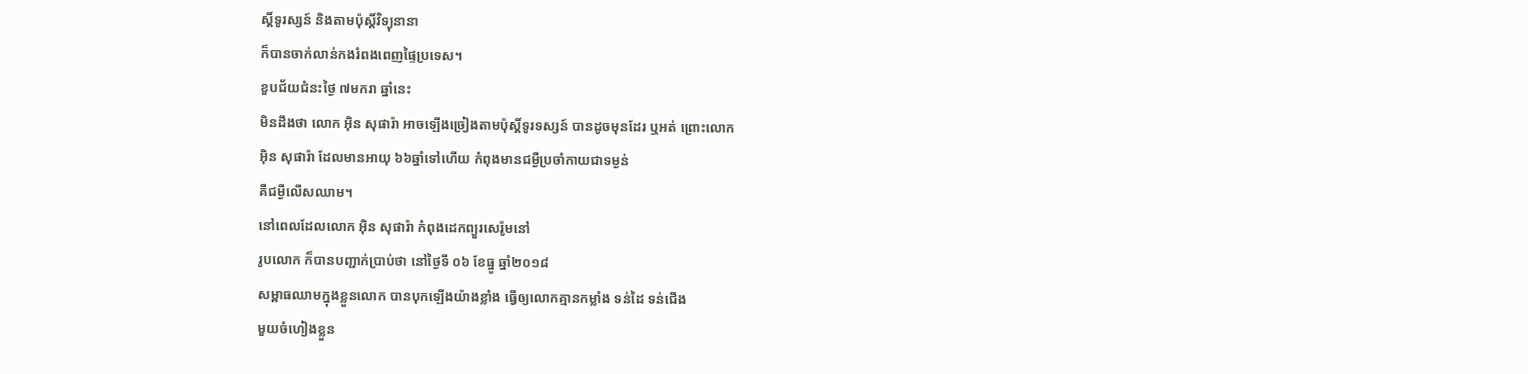ស្តិ៍ទូរស្សន៍ និងតាមប៉ុស្តិ៍វិទ្យុនានា
ក៏បានចាក់លាន់កងរំពងពេញផ្ទៃប្រទេស។
ខួបជ័យជំនះថ្ងៃ ៧មករា ឆ្នាំនេះ
មិនដឹងថា លោក អ៊ិន សុផារ៉ា អាចឡើងច្រៀងតាមប៉ុស្តិ៍ទូរទស្សន៍ បានដូចមុនដែរ ឬអត់ ព្រោះលោក
អ៊ិន សុផារ៉ា ដែលមានអាយុ ៦៦ឆ្នាំទៅហើយ កំពុងមានជម្ងឺប្រចាំកាយជាទម្ងន់
គឺជម្ងឺលើសឈាម។
នៅពេលដែលលោក អ៊ិន សុផារ៉ា កំពុងដេកព្យួរសេរ៉ូមនៅ
រូបលោក ក៏បានបញ្ជាក់ប្រាប់ថា នៅថ្ងៃទី ០៦ ខែធ្នូ ឆ្នាំ២០១៨
សម្ពាធឈាមក្នុងខ្លួនលោក បានបុកឡើងយ៉ាងខ្លាំង ធ្វើឲ្យលោកគ្មានកម្លាំង ទន់ដៃ ទន់ជើង
មួយចំហៀងខ្លួន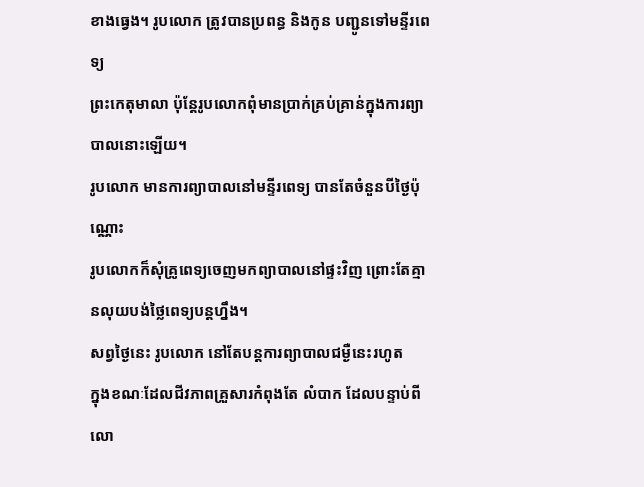ខាងធ្វេង។ រូបលោក ត្រូវបានប្រពន្ធ និងកូន បញ្ជូនទៅមន្ទីរពេទ្យ
ព្រះកេតុមាលា ប៉ុន្តែរូបលោកពុំមានប្រាក់គ្រប់គ្រាន់ក្នុងការព្យាបាលនោះឡើយ។
រូបលោក មានការព្យាបាលនៅមន្ទីរពេទ្យ បានតែចំនួនបីថ្ងៃប៉ុណ្ណោះ
រូបលោកក៏សុំគ្រូពេទ្យចេញមកព្យាបាលនៅផ្ទះវិញ ព្រោះតែគ្មានលុយបង់ថ្លៃពេទ្យបន្តហ្នឹង។
សព្វថ្ងៃនេះ រូបលោក នៅតែបន្តការព្យាបាលជម្ងឺនេះរហូត
ក្នុងខណៈដែលជីវភាពគ្រួសារកំពុងតែ លំបាក ដែលបន្ទាប់ពីលោ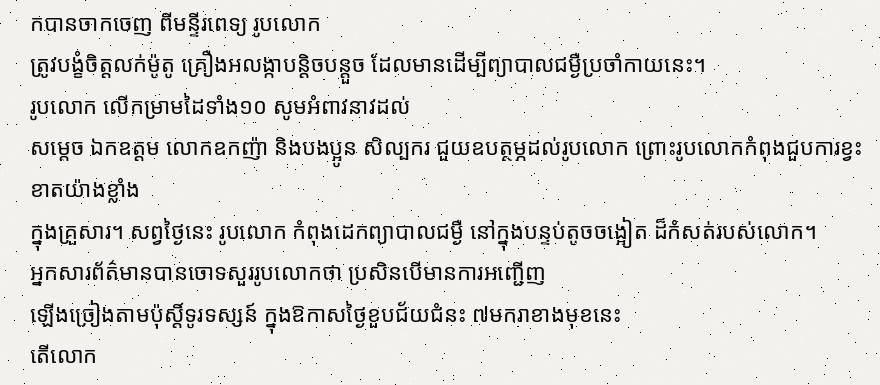កបានចាកចេញ ពីមន្ទីរពេទ្យ រូបលោក
ត្រូវបង្ខំចិត្តលក់ម៉ូតូ គ្រឿងអលង្កាបន្តិចបន្តួច ដែលមានដើម្បីព្យាបាលជម្ងឺប្រចាំកាយនេះ។
រូបលោក លើកម្រាមដៃទាំង១០ សូមអំពាវនាវដល់
សម្តេច ឯកឧត្តម លោកឧកញ៉ា និងបងប្អូន សិល្បករ ជួយឧបត្ថម្ភដល់រូបលោក ព្រោះរូបលោកកំពុងជួបការខ្វះខាតយ៉ាងខ្លាំង
ក្នុងគ្រួសារ។ សព្វថ្ងៃនេះ រូបលោក កំពុងដេកព្យាបាលជម្ងឺ នៅក្នុងបន្ទប់តូចចង្អៀត ដ៏កំសត់របស់លោក។
អ្នកសារព័ត៌មានបានចោទសួររូបលោកថា ប្រសិនបើមានការអញ្ជើញ
ឡើងច្រៀងតាមប៉ុស្តិ៍ទូរទស្សន៍ ក្នុងឱកាសថ្ងៃខួបជ័យជំនះ ៧មករាខាងមុខនេះ
តើលោក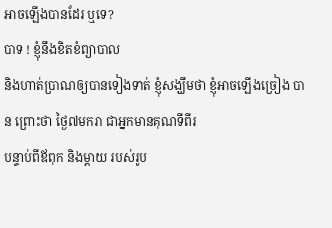អាចឡើងបានដែរ ឬទេ?
បាទ ! ខ្ញុំនឹងខិតខំព្យាបាល
និងហាត់ប្រាណឲ្យបានទៀងទាត់ ខ្ញុំសង្ឃឹមថា ខ្ញុំអាចឡើងច្រៀង បាន ព្រោះថា ថ្ងៃ៧មករា ជាអ្នកមានគុណទីពីរ
បន្ទាប់ពីឪពុក និងម្តាយ របស់រូប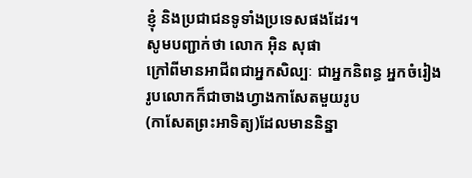ខ្ញុំ និងប្រជាជនទូទាំងប្រទេសផងដែរ។
សូមបញ្ជាក់ថា លោក អ៊ិន សុផា
ក្រៅពីមានអាជីពជាអ្នកសិល្បៈ ជាអ្នកនិពន្ធ អ្នកចំរៀង រូបលោកក៏ជាចាងហ្វាងកាសែតមួយរូប
(កាសែតព្រះអាទិត្យ)ដែលមាននិន្នា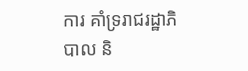ការ គាំទ្ររាជរដ្ឋាភិបាល និ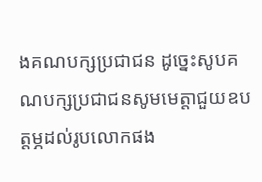ងគណបក្សប្រជាជន ដូច្នេះសូបគណបក្សប្រជាជនសូមមេត្តាជួយឧបត្តម្ភដល់រូបលោកផង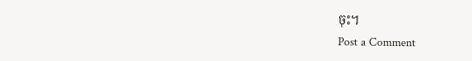ចុះ។
Post a Comment